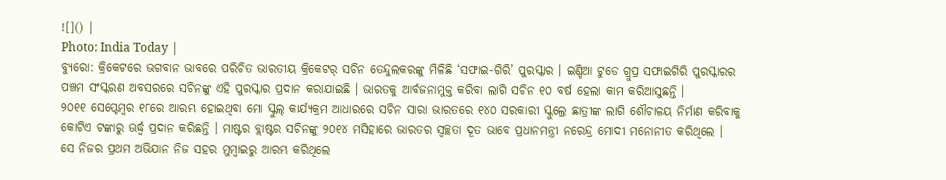![]() |
Photo: India Today |
ବ୍ୟୁରୋ: କ୍ରିକେଟରେ ଭଗବାନ ଭାବରେ ପରିଚିତ ଭାରତୀୟ କ୍ରିକେଟର୍ ସଚିନ ତେନ୍ଦୁଲକରଙ୍କୁ ମିଳିଛି ‘ସଫାଇ-ଗିରି’ ପୁରସ୍କାର । ଇଣ୍ଡିଆ ଟୁଡେ ଗ୍ରୁପ୍ର ସଫାଇଗିରି ପୁରସ୍କାରର ପଞ୍ଚମ ସଂସ୍କରଣ ଅବସରରେ ସଚିନଙ୍କୁ ଏହି ପୁରସ୍କାର ପ୍ରଦାନ କରାଯାଇଛି । ଭାରତକୁ ଆର୍ବଜନାମୁକ୍ତ କରିବା ଲାଗି ସଚିନ ୧୦ ବର୍ଷ ହେଲା କାମ କରିଆସୁଛନ୍ତି ।
୨୦୧୧ ସେପ୍ଟେମ୍ବର ୧୮ରେ ଆରମ୍ଭ ହୋଇଥିବା ମୋ ସ୍କୁଲ୍ କାର୍ଯ୍ୟକ୍ରମ ଆଧାରରେ ସଚିନ ସାରା ଭାରତରେ ୧୪୦ ସରକାରୀ ସ୍କୁଲ୍ରେ ଛାତ୍ରୀଙ୍କ ଲାଗି ଶୌଚାଳୟ ନିର୍ମାଣ କରିବାକୁ କୋଟିଏ ଟଙ୍କାରୁ ଊର୍ଦ୍ଧ୍ବ ପ୍ରଦାନ କରିଛନ୍ତି । ମାଷ୍ଟର ବ୍ଲାଷ୍ଟର ସଚିନଙ୍କୁ ୨୦୧୪ ମସିହାରେ ଭାରତର ସ୍ବଚ୍ଛତା ଦୂତ ଭାବେ ପ୍ରଧାନମନ୍ତ୍ରୀ ନରେନ୍ଦ୍ର ମୋଦୀ ମନୋନୀତ କରିଥିଲେ ।
ସେ ନିଜର ପ୍ରଥମ ଅଭିଯାନ ନିଜ ସହର ମୁମ୍ବାଇରୁ ଆରମ୍ଭ କରିଥିଲେ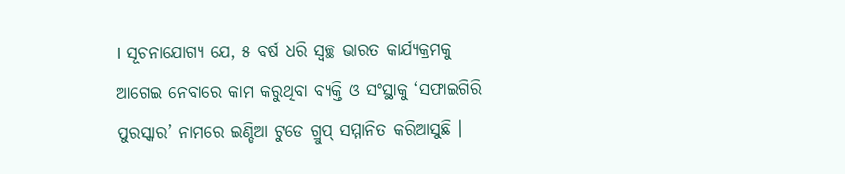। ସୂଚନାଯୋଗ୍ୟ ଯେ, ୫ ବର୍ଷ ଧରି ସ୍ବଚ୍ଛ ଭାରତ କାର୍ଯ୍ୟକ୍ରମକୁ ଆଗେଇ ନେବାରେ କାମ କରୁଥିବା ବ୍ୟକ୍ତି ଓ ସଂସ୍ଥାକୁ ‘ସଫାଇଗିରି ପୁରସ୍କାର’ ନାମରେ ଇଣ୍ଡିଆ ଟୁଡେ ଗ୍ରୁପ୍ ସମ୍ମାନିତ କରିଆସୁଛି ।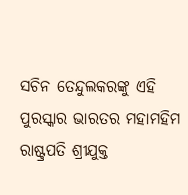ସଚିନ ତେନ୍ଦୁଲକରଙ୍କୁ ଏହି ପୁରସ୍କାର ଭାରତର ମହାମହିମ ରାଷ୍ଟ୍ରପତି ଶ୍ରୀଯୁକ୍ତ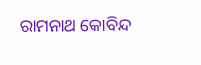ରାମନାଥ କୋବିନ୍ଦ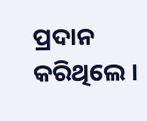ପ୍ରଦାନ କରିଥିଲେ ।